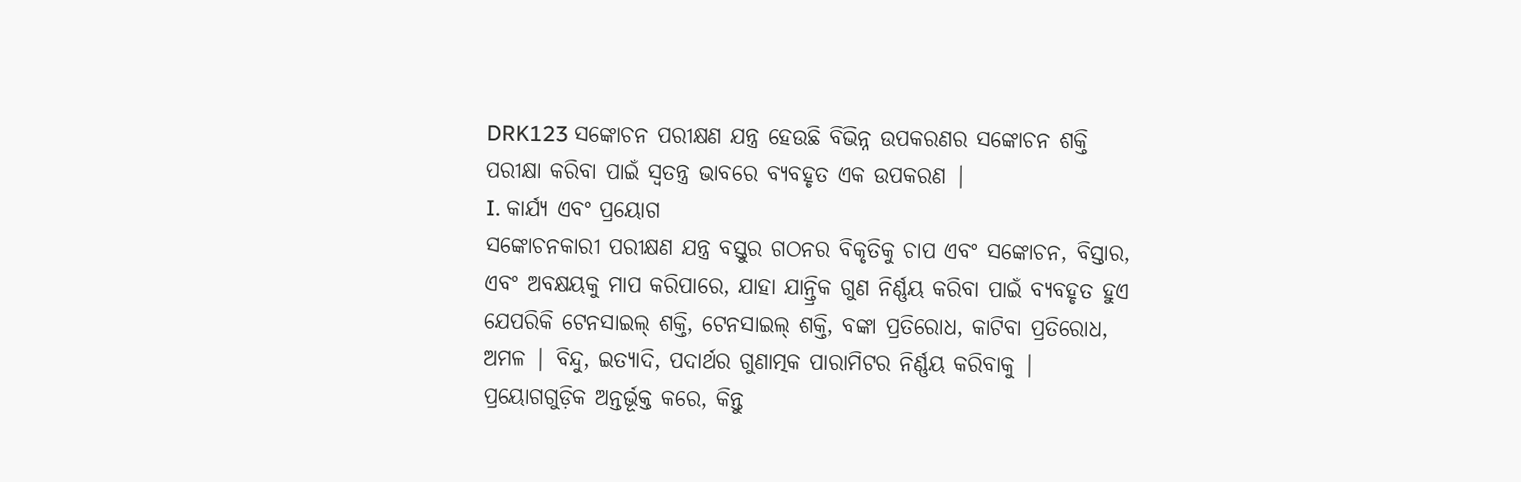DRK123 ସଙ୍କୋଚନ ପରୀକ୍ଷଣ ଯନ୍ତ୍ର ହେଉଛି ବିଭିନ୍ନ ଉପକରଣର ସଙ୍କୋଚନ ଶକ୍ତି ପରୀକ୍ଷା କରିବା ପାଇଁ ସ୍ୱତନ୍ତ୍ର ଭାବରେ ବ୍ୟବହୃତ ଏକ ଉପକରଣ |
I. କାର୍ଯ୍ୟ ଏବଂ ପ୍ରୟୋଗ
ସଙ୍କୋଚନକାରୀ ପରୀକ୍ଷଣ ଯନ୍ତ୍ର ବସ୍ତୁର ଗଠନର ବିକୃତିକୁ ଚାପ ଏବଂ ସଙ୍କୋଚନ, ବିସ୍ତାର, ଏବଂ ଅବକ୍ଷୟକୁ ମାପ କରିପାରେ, ଯାହା ଯାନ୍ତ୍ରିକ ଗୁଣ ନିର୍ଣ୍ଣୟ କରିବା ପାଇଁ ବ୍ୟବହୃତ ହୁଏ ଯେପରିକି ଟେନସାଇଲ୍ ଶକ୍ତି, ଟେନସାଇଲ୍ ଶକ୍ତି, ବଙ୍କା ପ୍ରତିରୋଧ, କାଟିବା ପ୍ରତିରୋଧ, ଅମଳ | ବିନ୍ଦୁ, ଇତ୍ୟାଦି, ପଦାର୍ଥର ଗୁଣାତ୍ମକ ପାରାମିଟର ନିର୍ଣ୍ଣୟ କରିବାକୁ | ପ୍ରୟୋଗଗୁଡ଼ିକ ଅନ୍ତର୍ଭୂକ୍ତ କରେ, କିନ୍ତୁ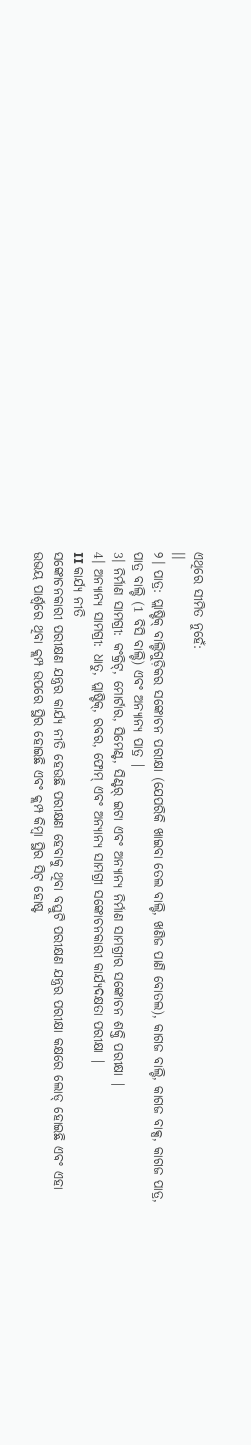ଏଥିରେ ସୀମିତ ନୁହେଁ:
।।
୨। ପାତ୍ର: ପ୍ଲାଷ୍ଟିକ୍ ବାଲ୍ଟିଗୁଡ଼ିକର ସଙ୍କୋଚନ ପରୀକ୍ଷା (ଯେପରିକି ଖାଇବା ତେଲ ବାଲ୍ଟି, ଖଣିଜ ପାଣି ବୋତଲ), କାଗଜ ବାଲ୍ଟି, କାଗଜ ବାକ୍ସ, କାଗଜ ପାତ୍ର, ପାତ୍ର ବାଲ୍ଟି (1 ବିସି ବାଲ୍ଟି) ଏବଂ ଅନ୍ୟାନ୍ୟ ପାତ୍ର |
3। ନିର୍ମାଣ ସାମଗ୍ରୀ: କଂକ୍ରିଟ୍, ମୋର୍ଟାର, ସିମେଣ୍ଟ, ସିଣ୍ଟର୍ ଇଟା ଏବଂ ଅନ୍ୟାନ୍ୟ ନିର୍ମାଣ ସାମଗ୍ରୀର ସଙ୍କୋଚନ ଶକ୍ତି ପରୀକ୍ଷା |
4। ଅନ୍ୟାନ୍ୟ ସାମଗ୍ରୀ: ଧାତୁ, ପ୍ଲାଷ୍ଟିକ୍, ରବର, ଫୋମ୍ ଏବଂ ଅନ୍ୟାନ୍ୟ ସାମଗ୍ରୀ ସଙ୍କୋଚନକାରୀ କାର୍ଯ୍ୟଦକ୍ଷତା ପରୀକ୍ଷା |
II କାର୍ଯ୍ୟ ନୀତି
ସଙ୍କୋଚନକାରୀ ପରୀକ୍ଷଣ ଯନ୍ତ୍ରର କାର୍ଯ୍ୟ ନୀତି ହେଉଛି ପରୀକ୍ଷଣ ହେବାକୁ ଥିବା ବସ୍ତୁଟି ପରୀକ୍ଷଣ ଯନ୍ତ୍ରର ପରୀକ୍ଷା କକ୍ଷରେ ଲୋଡ୍ ହୋଇଛି ଏବଂ ଏହା ଉଭୟ ପାର୍ଶ୍ୱରେ ଥିବା କ୍ଲମ୍ପ ଉପରେ ସ୍ଥିର ହୋଇଛି ଏବଂ କ୍ଲମ୍ପ କିମ୍ବା ସ୍ଥିର ସିଟ୍ ହୋଷ୍ଟ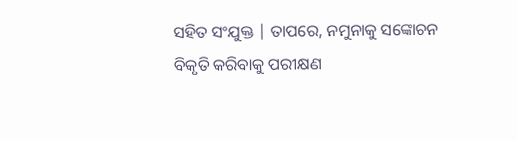ସହିତ ସଂଯୁକ୍ତ | ତାପରେ, ନମୁନାକୁ ସଙ୍କୋଚନ ବିକୃତି କରିବାକୁ ପରୀକ୍ଷଣ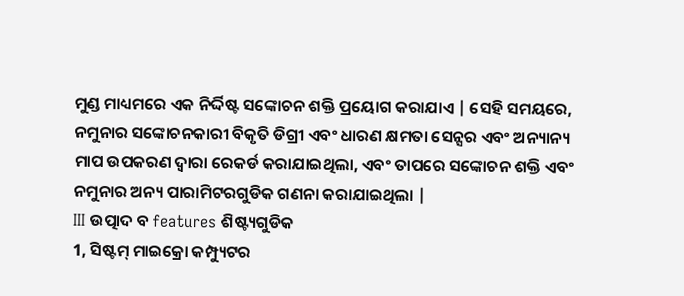ମୁଣ୍ଡ ମାଧ୍ୟମରେ ଏକ ନିର୍ଦ୍ଦିଷ୍ଟ ସଙ୍କୋଚନ ଶକ୍ତି ପ୍ରୟୋଗ କରାଯାଏ | ସେହି ସମୟରେ, ନମୁନାର ସଙ୍କୋଚନକାରୀ ବିକୃତି ଡିଗ୍ରୀ ଏବଂ ଧାରଣ କ୍ଷମତା ସେନ୍ସର ଏବଂ ଅନ୍ୟାନ୍ୟ ମାପ ଉପକରଣ ଦ୍ୱାରା ରେକର୍ଡ କରାଯାଇଥିଲା, ଏବଂ ତାପରେ ସଙ୍କୋଚନ ଶକ୍ତି ଏବଂ ନମୁନାର ଅନ୍ୟ ପାରାମିଟରଗୁଡିକ ଗଣନା କରାଯାଇଥିଲା |
III ଉତ୍ପାଦ ବ features ଶିଷ୍ଟ୍ୟଗୁଡିକ
1, ସିଷ୍ଟମ୍ ମାଇକ୍ରୋ କମ୍ପ୍ୟୁଟର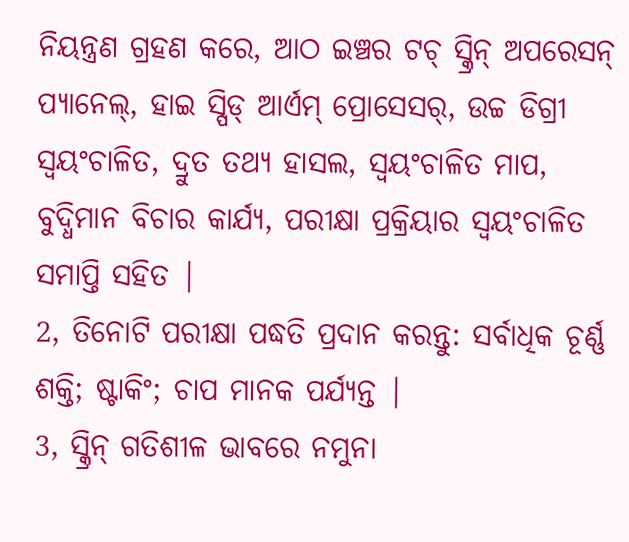ନିୟନ୍ତ୍ରଣ ଗ୍ରହଣ କରେ, ଆଠ ଇଞ୍ଚର ଟଚ୍ ସ୍କ୍ରିନ୍ ଅପରେସନ୍ ପ୍ୟାନେଲ୍, ହାଇ ସ୍ପିଡ୍ ଆର୍ଏମ୍ ପ୍ରୋସେସର୍, ଉଚ୍ଚ ଡିଗ୍ରୀ ସ୍ୱୟଂଚାଳିତ, ଦ୍ରୁତ ତଥ୍ୟ ହାସଲ, ସ୍ୱୟଂଚାଳିତ ମାପ, ବୁଦ୍ଧିମାନ ବିଚାର କାର୍ଯ୍ୟ, ପରୀକ୍ଷା ପ୍ରକ୍ରିୟାର ସ୍ୱୟଂଚାଳିତ ସମାପ୍ତି ସହିତ |
2, ତିନୋଟି ପରୀକ୍ଷା ପଦ୍ଧତି ପ୍ରଦାନ କରନ୍ତୁ: ସର୍ବାଧିକ ଚୂର୍ଣ୍ଣ ଶକ୍ତି; ଷ୍ଟାକିଂ; ଚାପ ମାନକ ପର୍ଯ୍ୟନ୍ତ |
3, ସ୍କ୍ରିନ୍ ଗତିଶୀଳ ଭାବରେ ନମୁନା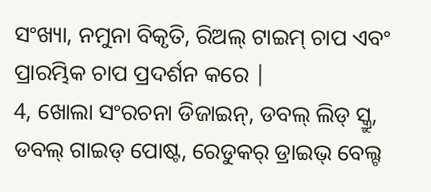ସଂଖ୍ୟା, ନମୁନା ବିକୃତି, ରିଅଲ୍ ଟାଇମ୍ ଚାପ ଏବଂ ପ୍ରାରମ୍ଭିକ ଚାପ ପ୍ରଦର୍ଶନ କରେ |
4, ଖୋଲା ସଂରଚନା ଡିଜାଇନ୍, ଡବଲ୍ ଲିଡ୍ ସ୍କ୍ରୁ, ଡବଲ୍ ଗାଇଡ୍ ପୋଷ୍ଟ, ରେଡୁକର୍ ଡ୍ରାଇଭ୍ ବେଲ୍ଟ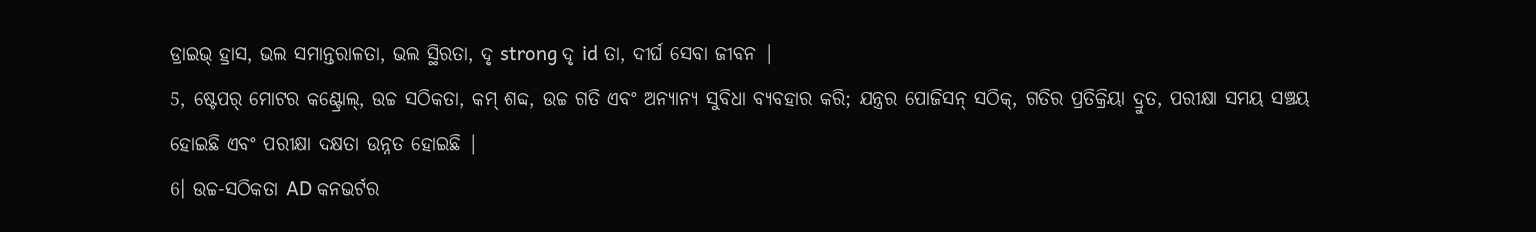ଡ୍ରାଇଭ୍ ହ୍ରାସ, ଭଲ ସମାନ୍ତରାଳତା, ଭଲ ସ୍ଥିରତା, ଦୃ strong ଦୃ id ତା, ଦୀର୍ଘ ସେବା ଜୀବନ |
5, ଷ୍ଟେପର୍ ମୋଟର କଣ୍ଟ୍ରୋଲ୍, ଉଚ୍ଚ ସଠିକତା, କମ୍ ଶବ୍ଦ, ଉଚ୍ଚ ଗତି ଏବଂ ଅନ୍ୟାନ୍ୟ ସୁବିଧା ବ୍ୟବହାର କରି; ଯନ୍ତ୍ରର ପୋଜିସନ୍ ସଠିକ୍, ଗତିର ପ୍ରତିକ୍ରିୟା ଦ୍ରୁତ, ପରୀକ୍ଷା ସମୟ ସଞ୍ଚୟ ହୋଇଛି ଏବଂ ପରୀକ୍ଷା ଦକ୍ଷତା ଉନ୍ନତ ହୋଇଛି |
6। ଉଚ୍ଚ-ସଠିକତା AD କନଭର୍ଟର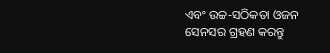ଏବଂ ଉଚ୍ଚ-ସଠିକତା ଓଜନ ସେନସର ଗ୍ରହଣ କରନ୍ତୁ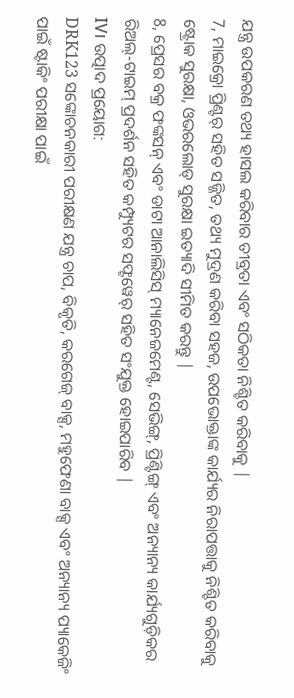ଯନ୍ତ୍ର ଉପକରଣ ତଥ୍ୟ ହାସଲ କରିବାର ତୀବ୍ରତା ଏବଂ ସଠିକତା ନିଶ୍ଚିତ କରିବାକୁ |
7, ମାଇକ୍ରୋ ପ୍ରିଣ୍ଟର୍ ସହିତ ସଜ୍ଜିତ, ତଥ୍ୟ ମୁଦ୍ରଣ କରିବା ସହଜ, ଉପଭୋକ୍ତାଙ୍କ କାର୍ଯ୍ୟର ନିରାପତ୍ତାକୁ ନିଶ୍ଚିତ କରିବାକୁ ଷ୍ଟ୍ରୋକ ସୁରକ୍ଷା, ଓଭରଲୋଡ୍ ସୁରକ୍ଷା ଇତ୍ୟାଦି ସୀମିତ କରନ୍ତୁ |
8, ପ୍ରେସର ବକ୍ର ଫଙ୍କସନ୍ ଏବଂ ଡାଟା ଆନାଲିସିସ୍ ମ୍ୟାନେଜମେଣ୍ଟ, ସେଭିଙ୍ଗ୍, ପ୍ରିଣ୍ଟିଙ୍ଗ୍ ଏବଂ ଅନ୍ୟାନ୍ୟ କାର୍ଯ୍ୟଗୁଡ଼ିକର ରିଅଲ୍-ଟାଇମ୍ ପ୍ରଦର୍ଶନ ସହିତ କମ୍ପ୍ୟୁଟର ସଫ୍ଟୱେର୍ ସହିତ ସଂଯୁକ୍ତ ହୋଇପାରିବ |
IV। ଉତ୍ପାଦ ପ୍ରୟୋଗ:
DRK123 ସଙ୍କୋଚନକାରୀ ପରୀକ୍ଷଣ ଯନ୍ତ୍ର ଚାପ, ବିକୃତି, କରଗେଜ୍ ବାକ୍ସ, ମହୁଫେଣା ବାକ୍ସ ଏବଂ ଅନ୍ୟାନ୍ୟ ପ୍ୟାକେଜିଂ ପାଇଁ ଷ୍ଟାକିଂ ପରୀକ୍ଷା ପାଇଁ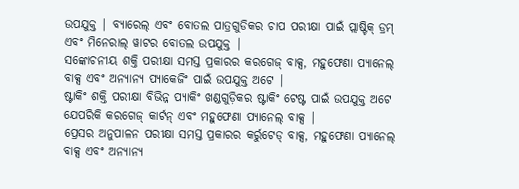ଉପଯୁକ୍ତ | ବ୍ୟାରେଲ୍ ଏବଂ ବୋତଲ ପାତ୍ରଗୁଡିକର ଚାପ ପରୀକ୍ଷା ପାଇଁ ପ୍ଲାଷ୍ଟିକ୍ ଡ୍ରମ୍ ଏବଂ ମିନେରାଲ୍ ୱାଟର ବୋତଲ ଉପଯୁକ୍ତ |
ସଙ୍କୋଚନୀୟ ଶକ୍ତି ପରୀକ୍ଷା ସମସ୍ତ ପ୍ରକାରର କରଗେଜ୍ ବାକ୍ସ, ମହୁଫେଣା ପ୍ୟାନେଲ୍ ବାକ୍ସ ଏବଂ ଅନ୍ୟାନ୍ୟ ପ୍ୟାକେଜିଂ ପାଇଁ ଉପଯୁକ୍ତ ଅଟେ |
ଷ୍ଟାକିଂ ଶକ୍ତି ପରୀକ୍ଷା ବିଭିନ୍ନ ପ୍ୟାକିଂ ଖଣ୍ଡଗୁଡ଼ିକର ଷ୍ଟାକିଂ ଟେଷ୍ଟ ପାଇଁ ଉପଯୁକ୍ତ ଅଟେ ଯେପରିକି କରଗେଜ୍ କାର୍ଟନ୍ ଏବଂ ମହୁଫେଣା ପ୍ୟାନେଲ୍ ବାକ୍ସ |
ପ୍ରେସର ଅନୁପାଳନ ପରୀକ୍ଷା ସମସ୍ତ ପ୍ରକାରର କର୍ରୁଟେଡ୍ ବାକ୍ସ, ମହୁଫେଣା ପ୍ୟାନେଲ୍ ବାକ୍ସ ଏବଂ ଅନ୍ୟାନ୍ୟ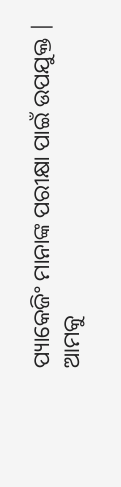ପ୍ୟାକେଜିଂ ମାନାଙ୍କ ପରୀକ୍ଷା ପାଇଁ ଉପଯୁକ୍ତ |
ଆମକୁ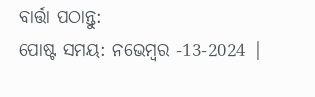ବାର୍ତ୍ତା ପଠାନ୍ତୁ:
ପୋଷ୍ଟ ସମୟ: ନଭେମ୍ବର -13-2024 |